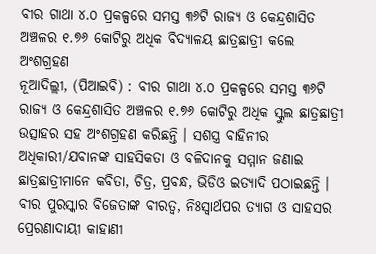ବୀର ଗାଥା ୪.୦ ପ୍ରକଳ୍ପରେ ସମସ୍ତ ୩୬ଟି ରାଜ୍ୟ ଓ କେନ୍ଦ୍ରଶାସିତ ଅଞ୍ଚଳର ୧.୭୬ କୋଟିରୁ ଅଧିକ ବିଦ୍ୟାଳୟ ଛାତ୍ରଛାତ୍ରୀ କଲେ ଅଂଶଗ୍ରହଣ
ନୂଆଦିଲ୍ଲୀ, (ପିଆଇବି) : ବୀର ଗାଥା ୪.୦ ପ୍ରକଳ୍ପରେ ସମସ୍ତ ୩୬ଟି ରାଜ୍ୟ ଓ କେନ୍ଦ୍ରଶାସିତ ଅଞ୍ଚଳର ୧.୭୬ କୋଟିରୁ ଅଧିକ ସ୍କୁଲ ଛାତ୍ରଛାତ୍ରୀ ଉତ୍ସାହର ସହ ଅଂଶଗ୍ରହଣ କରିଛନ୍ତି । ସଶସ୍ତ୍ର ବାହିନୀର ଅଧିକାରୀ/ଯବାନଙ୍କ ସାହସିକତା ଓ ବଳିଦାନକୁ ସମ୍ମାନ ଜଣାଇ ଛାତ୍ରଛାତ୍ରୀମାନେ କବିତା, ଚିତ୍ର, ପ୍ରବନ୍ଧ, ଭିଡିଓ ଇତ୍ୟାଦି ପଠାଇଛନ୍ତି । ବୀର ପୁରସ୍କାର ବିଜେତାଙ୍କ ବୀରତ୍ୱ, ନିଃସ୍ୱାର୍ଥପର ତ୍ୟାଗ ଓ ସାହସର ପ୍ରେରଣାଦାୟୀ କାହାଣୀ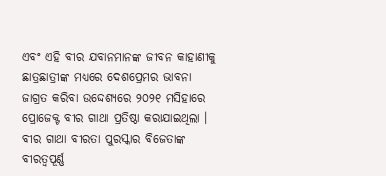ଏବଂ ଏହି ବୀର ଯବାନମାନଙ୍କ ଜୀବନ କାହାଣୀକୁ ଛାତ୍ରଛାତ୍ରୀଙ୍କ ମଧ୍ୟରେ ଦେଶପ୍ରେମର ଭାବନା ଜାଗ୍ରତ କରିବା ଉଦ୍ଦେଶ୍ୟରେ ୨୦୨୧ ମସିହାରେ ପ୍ରୋଜେକ୍ଟ ବୀର ଗାଥା ପ୍ରତିଷ୍ଠା କରାଯାଇଥିଲା । ବୀର ଗାଥା ବୀରତା ପୁରସ୍କାର ବିଜେତାଙ୍କ ବୀରତ୍ୱପୂର୍ଣ୍ଣ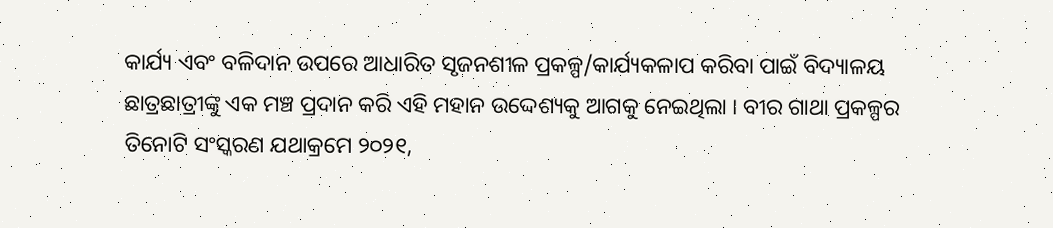କାର୍ଯ୍ୟ ଏବଂ ବଳିଦାନ ଉପରେ ଆଧାରିତ ସୃଜନଶୀଳ ପ୍ରକଳ୍ପ/କାର୍ଯ୍ୟକଳାପ କରିବା ପାଇଁ ବିଦ୍ୟାଳୟ ଛାତ୍ରଛାତ୍ରୀଙ୍କୁ ଏକ ମଞ୍ଚ ପ୍ରଦାନ କରି ଏହି ମହାନ ଉଦ୍ଦେଶ୍ୟକୁ ଆଗକୁ ନେଇଥିଲା । ବୀର ଗାଥା ପ୍ରକଳ୍ପର ତିନୋଟି ସଂସ୍କରଣ ଯଥାକ୍ରମେ ୨୦୨୧,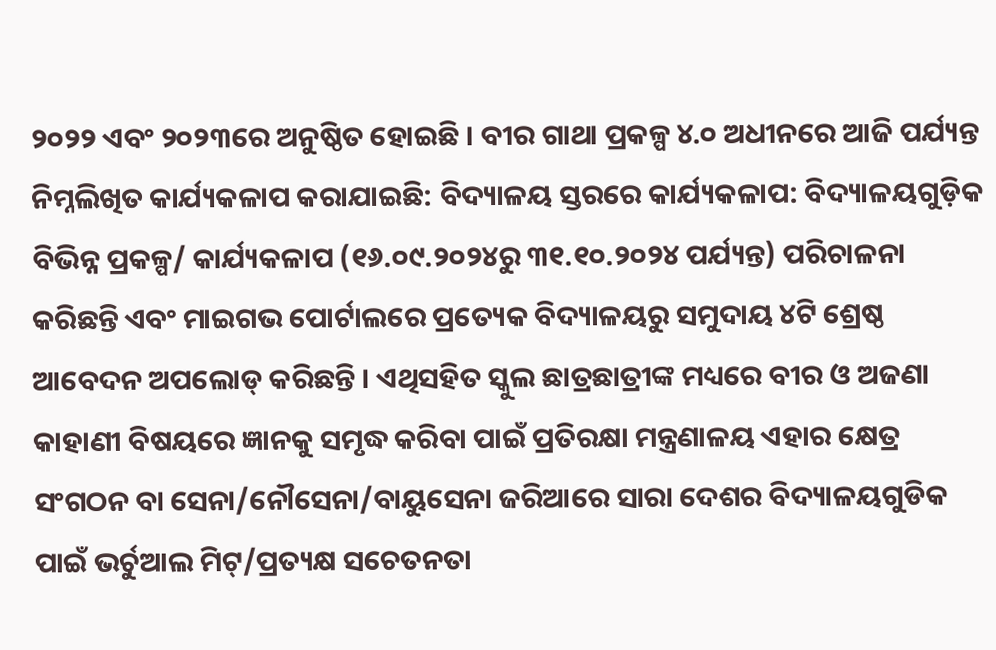୨୦୨୨ ଏବଂ ୨୦୨୩ରେ ଅନୁଷ୍ଠିତ ହୋଇଛି । ବୀର ଗାଥା ପ୍ରକଳ୍ପ ୪.୦ ଅଧୀନରେ ଆଜି ପର୍ଯ୍ୟନ୍ତ ନିମ୍ନଲିଖିତ କାର୍ଯ୍ୟକଳାପ କରାଯାଇଛି: ବିଦ୍ୟାଳୟ ସ୍ତରରେ କାର୍ଯ୍ୟକଳାପ: ବିଦ୍ୟାଳୟଗୁଡ଼ିକ ବିଭିନ୍ନ ପ୍ରକଳ୍ପ/ କାର୍ଯ୍ୟକଳାପ (୧୬.୦୯.୨୦୨୪ରୁ ୩୧.୧୦.୨୦୨୪ ପର୍ଯ୍ୟନ୍ତ) ପରିଚାଳନା କରିଛନ୍ତି ଏବଂ ମାଇଗଭ ପୋର୍ଟାଲରେ ପ୍ରତ୍ୟେକ ବିଦ୍ୟାଳୟରୁ ସମୁଦାୟ ୪ଟି ଶ୍ରେଷ୍ଠ ଆବେଦନ ଅପଲୋଡ୍ କରିଛନ୍ତି । ଏଥିସହିତ ସ୍କୁଲ ଛାତ୍ରଛାତ୍ରୀଙ୍କ ମଧ୍ୟରେ ବୀର ଓ ଅଜଣା କାହାଣୀ ବିଷୟରେ ଜ୍ଞାନକୁ ସମୃଦ୍ଧ କରିବା ପାଇଁ ପ୍ରତିରକ୍ଷା ମନ୍ତ୍ରଣାଳୟ ଏହାର କ୍ଷେତ୍ର ସଂଗଠନ ବା ସେନା/ନୌସେନା/ବାୟୁସେନା ଜରିଆରେ ସାରା ଦେଶର ବିଦ୍ୟାଳୟଗୁଡିକ ପାଇଁ ଭର୍ଚୁଆଲ ମିଟ୍/ପ୍ରତ୍ୟକ୍ଷ ସଚେତନତା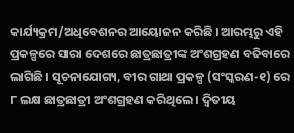କାର୍ଯ୍ୟକ୍ରମ/ଅଧିବେଶନର ଆୟୋଜନ କରିଛି । ଆରମ୍ଭରୁ ଏହି ପ୍ରକଳ୍ପରେ ସାରା ଦେଶରେ ଛାତ୍ରଛାତ୍ରୀଙ୍କ ଅଂଶଗ୍ରହଣ ବଢିବାରେ ଲାଗିଛି । ସୂଚନାଯୋଗ୍ୟ, ବୀର ଗାଥା ପ୍ରକଳ୍ପ (ସଂସ୍କରଣ-୧) ରେ ୮ ଲକ୍ଷ ଛାତ୍ରଛାତ୍ରୀ ଅଂଶଗ୍ରହଣ କରିଥିଲେ । ଦ୍ୱିତୀୟ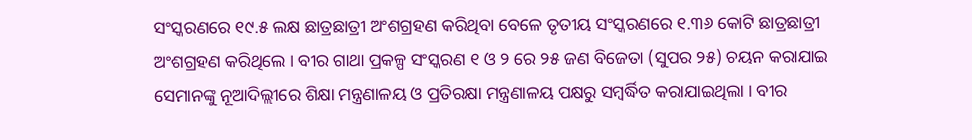ସଂସ୍କରଣରେ ୧୯.୫ ଲକ୍ଷ ଛାତ୍ରଛାତ୍ରୀ ଅଂଶଗ୍ରହଣ କରିଥିବା ବେଳେ ତୃତୀୟ ସଂସ୍କରଣରେ ୧.୩୬ କୋଟି ଛାତ୍ରଛାତ୍ରୀ ଅଂଶଗ୍ରହଣ କରିଥିଲେ । ବୀର ଗାଥା ପ୍ରକଳ୍ପ ସଂସ୍କରଣ ୧ ଓ ୨ ରେ ୨୫ ଜଣ ବିଜେତା (ସୁପର ୨୫) ଚୟନ କରାଯାଇ ସେମାନଙ୍କୁ ନୂଆଦିଲ୍ଲୀରେ ଶିକ୍ଷା ମନ୍ତ୍ରଣାଳୟ ଓ ପ୍ରତିରକ୍ଷା ମନ୍ତ୍ରଣାଳୟ ପକ୍ଷରୁ ସମ୍ବର୍ଦ୍ଧିତ କରାଯାଇଥିଲା । ବୀର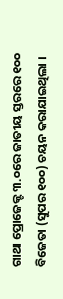ଗାଥା ପ୍ରୋଜେକ୍ଟ ୩.୦ରେ ଜାତୀୟ ସ୍ତରରେ ୧୦୦ ବିଜେତା (ସୁପର ୧୦୦) ଚୟନ କରାଯାଇଥିଲା ।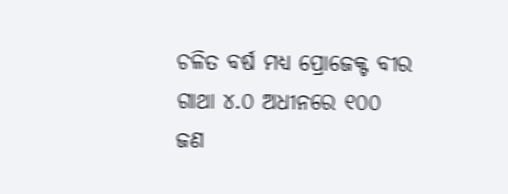ଚଳିତ ବର୍ଷ ମଧ୍ୟ ପ୍ରୋଜେକ୍ଟ ବୀର ଗାଥା ୪.୦ ଅଧୀନରେ ୧୦୦ ଜଣ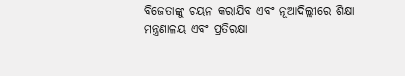ବିଜେତାଙ୍କୁ ଚୟନ କରାଯିବ ଏବଂ ନୂଆଦିଲ୍ଲୀରେ ଶିକ୍ଷା ମନ୍ତ୍ରଣାଳୟ ଏବଂ ପ୍ରତିରକ୍ଷା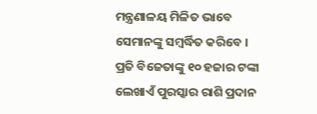ମନ୍ତ୍ରଣାଳୟ ମିଳିତ ଭାବେ ସେମାନଙ୍କୁ ସମ୍ବର୍ଦ୍ଧିତ କରିବେ । ପ୍ରତି ବିଜେତାଙ୍କୁ ୧୦ ହଜାର ଟଙ୍କା ଲେଖାଏଁ ପୁରସ୍କାର ରାଶି ପ୍ରଦାନ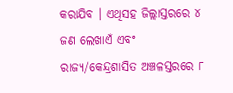କରାଯିବ । ଏଥିସହ ଜିଲ୍ଲାସ୍ତରରେ ୪ ଜଣ ଲେଖାଏଁ ଏବଂ ରାଜ୍ୟ/କେନ୍ଦ୍ରଶାସିତ ଅଞ୍ଚଳସ୍ତରରେ ୮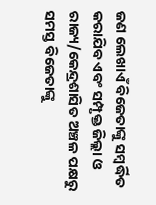ଜଣ ଲେଖାଏଁ ବିଜେତାଙ୍କୁ ସମ୍ବର୍ଦ୍ଧିତ କରାଯିବ ଏବଂ ସମ୍ପୃକ୍ତ ଜିଲ୍ଲା ଓ ରାଜ୍ୟ/କେନ୍ଦ୍ରଶାସିତ ଅଞ୍ଚଳ ପକ୍ଷରୁ ସମସ୍ତ ବିଜେତାଙ୍କୁ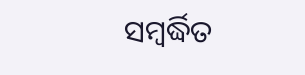ସମ୍ବର୍ଦ୍ଧିତ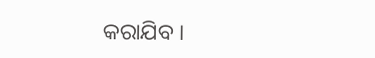କରାଯିବ ।